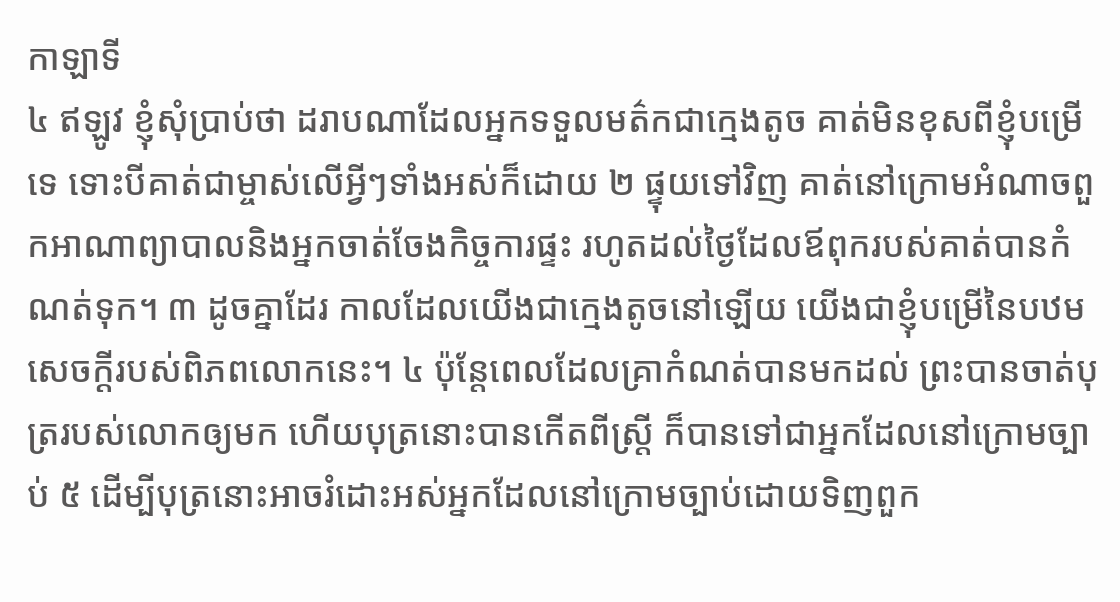កាឡាទី
៤ ឥឡូវ ខ្ញុំសុំប្រាប់ថា ដរាបណាដែលអ្នកទទួលមត៌កជាក្មេងតូច គាត់មិនខុសពីខ្ញុំបម្រើទេ ទោះបីគាត់ជាម្ចាស់លើអ្វីៗទាំងអស់ក៏ដោយ ២ ផ្ទុយទៅវិញ គាត់នៅក្រោមអំណាចពួកអាណាព្យាបាលនិងអ្នកចាត់ចែងកិច្ចការផ្ទះ រហូតដល់ថ្ងៃដែលឪពុករបស់គាត់បានកំណត់ទុក។ ៣ ដូចគ្នាដែរ កាលដែលយើងជាក្មេងតូចនៅឡើយ យើងជាខ្ញុំបម្រើនៃបឋមសេចក្ដីរបស់ពិភពលោកនេះ។ ៤ ប៉ុន្តែពេលដែលគ្រាកំណត់បានមកដល់ ព្រះបានចាត់បុត្ររបស់លោកឲ្យមក ហើយបុត្រនោះបានកើតពីស្ត្រី ក៏បានទៅជាអ្នកដែលនៅក្រោមច្បាប់ ៥ ដើម្បីបុត្រនោះអាចរំដោះអស់អ្នកដែលនៅក្រោមច្បាប់ដោយទិញពួក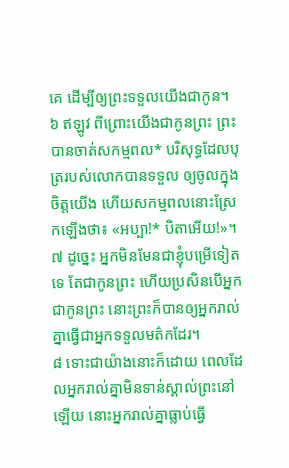គេ ដើម្បីឲ្យព្រះទទួលយើងជាកូន។
៦ ឥឡូវ ពីព្រោះយើងជាកូនព្រះ ព្រះបានចាត់សកម្មពល* បរិសុទ្ធដែលបុត្ររបស់លោកបានទទួល ឲ្យចូលក្នុងចិត្តយើង ហើយសកម្មពលនោះស្រែកឡើងថា៖ «អប្បា!* បិតាអើយ!»។ ៧ ដូច្នេះ អ្នកមិនមែនជាខ្ញុំបម្រើទៀតទេ តែជាកូនព្រះ ហើយប្រសិនបើអ្នកជាកូនព្រះ នោះព្រះក៏បានឲ្យអ្នករាល់គ្នាធ្វើជាអ្នកទទួលមត៌កដែរ។
៨ ទោះជាយ៉ាងនោះក៏ដោយ ពេលដែលអ្នករាល់គ្នាមិនទាន់ស្គាល់ព្រះនៅឡើយ នោះអ្នករាល់គ្នាធ្លាប់ធ្វើ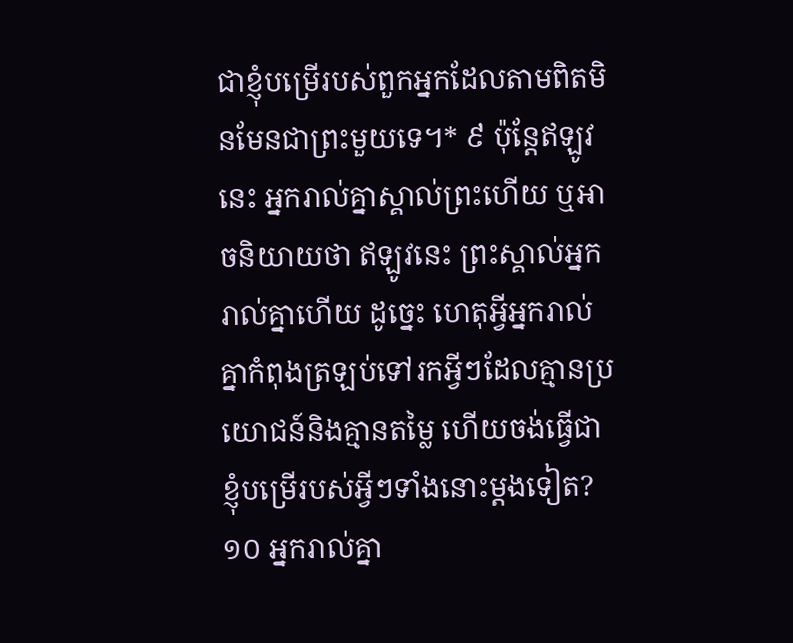ជាខ្ញុំបម្រើរបស់ពួកអ្នកដែលតាមពិតមិនមែនជាព្រះមួយទេ។* ៩ ប៉ុន្តែឥឡូវនេះ អ្នករាល់គ្នាស្គាល់ព្រះហើយ ឬអាចនិយាយថា ឥឡូវនេះ ព្រះស្គាល់អ្នករាល់គ្នាហើយ ដូច្នេះ ហេតុអ្វីអ្នករាល់គ្នាកំពុងត្រឡប់ទៅរកអ្វីៗដែលគ្មានប្រយោជន៍និងគ្មានតម្លៃ ហើយចង់ធ្វើជាខ្ញុំបម្រើរបស់អ្វីៗទាំងនោះម្ដងទៀត? ១០ អ្នករាល់គ្នា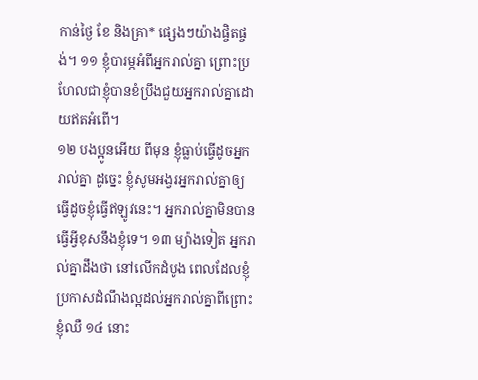កាន់ថ្ងៃ ខែ និងគ្រា* ផ្សេងៗយ៉ាងផ្ចិតផ្ចង់។ ១១ ខ្ញុំបារម្ភអំពីអ្នករាល់គ្នា ព្រោះប្រហែលជាខ្ញុំបានខំប្រឹងជួយអ្នករាល់គ្នាដោយឥតអំពើ។
១២ បងប្អូនអើយ ពីមុន ខ្ញុំធ្លាប់ធ្វើដូចអ្នករាល់គ្នា ដូច្នេះ ខ្ញុំសូមអង្វរអ្នករាល់គ្នាឲ្យធ្វើដូចខ្ញុំធ្វើឥឡូវនេះ។ អ្នករាល់គ្នាមិនបានធ្វើអ្វីខុសនឹងខ្ញុំទេ។ ១៣ ម្យ៉ាងទៀត អ្នករាល់គ្នាដឹងថា នៅលើកដំបូង ពេលដែលខ្ញុំប្រកាសដំណឹងល្អដល់អ្នករាល់គ្នាពីព្រោះខ្ញុំឈឺ ១៤ នោះ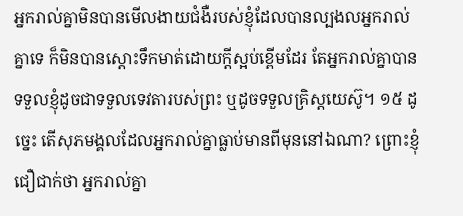អ្នករាល់គ្នាមិនបានមើលងាយជំងឺរបស់ខ្ញុំដែលបានល្បងលអ្នករាល់គ្នាទេ ក៏មិនបានស្ដោះទឹកមាត់ដោយក្ដីស្អប់ខ្ពើមដែរ តែអ្នករាល់គ្នាបានទទួលខ្ញុំដូចជាទទួលទេវតារបស់ព្រះ ឬដូចទទួលគ្រិស្តយេស៊ូ។ ១៥ ដូច្នេះ តើសុភមង្គលដែលអ្នករាល់គ្នាធ្លាប់មានពីមុននៅឯណា? ព្រោះខ្ញុំជឿជាក់ថា អ្នករាល់គ្នា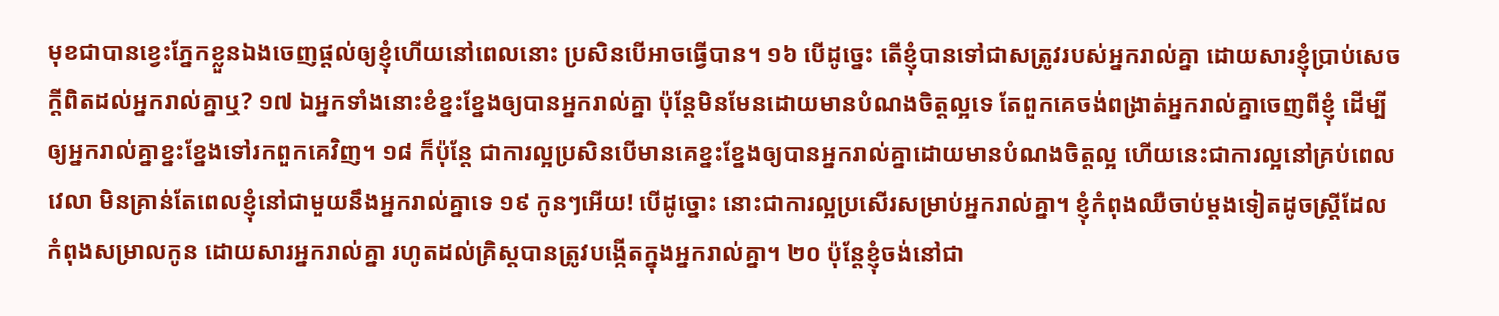មុខជាបានខ្វេះភ្នែកខ្លួនឯងចេញផ្ដល់ឲ្យខ្ញុំហើយនៅពេលនោះ ប្រសិនបើអាចធ្វើបាន។ ១៦ បើដូច្នេះ តើខ្ញុំបានទៅជាសត្រូវរបស់អ្នករាល់គ្នា ដោយសារខ្ញុំប្រាប់សេចក្ដីពិតដល់អ្នករាល់គ្នាឬ? ១៧ ឯអ្នកទាំងនោះខំខ្នះខ្នែងឲ្យបានអ្នករាល់គ្នា ប៉ុន្តែមិនមែនដោយមានបំណងចិត្តល្អទេ តែពួកគេចង់ពង្រាត់អ្នករាល់គ្នាចេញពីខ្ញុំ ដើម្បីឲ្យអ្នករាល់គ្នាខ្នះខ្នែងទៅរកពួកគេវិញ។ ១៨ ក៏ប៉ុន្តែ ជាការល្អប្រសិនបើមានគេខ្នះខ្នែងឲ្យបានអ្នករាល់គ្នាដោយមានបំណងចិត្តល្អ ហើយនេះជាការល្អនៅគ្រប់ពេលវេលា មិនគ្រាន់តែពេលខ្ញុំនៅជាមួយនឹងអ្នករាល់គ្នាទេ ១៩ កូនៗអើយ! បើដូច្នោះ នោះជាការល្អប្រសើរសម្រាប់អ្នករាល់គ្នា។ ខ្ញុំកំពុងឈឺចាប់ម្ដងទៀតដូចស្ត្រីដែលកំពុងសម្រាលកូន ដោយសារអ្នករាល់គ្នា រហូតដល់គ្រិស្តបានត្រូវបង្កើតក្នុងអ្នករាល់គ្នា។ ២០ ប៉ុន្តែខ្ញុំចង់នៅជា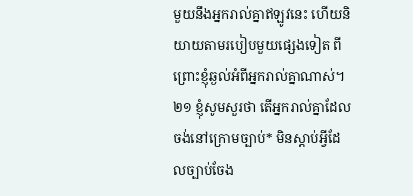មួយនឹងអ្នករាល់គ្នាឥឡូវនេះ ហើយនិយាយតាមរបៀបមួយផ្សេងទៀត ពីព្រោះខ្ញុំឆ្ងល់អំពីអ្នករាល់គ្នាណាស់។
២១ ខ្ញុំសូមសួរថា តើអ្នករាល់គ្នាដែលចង់នៅក្រោមច្បាប់* មិនស្ដាប់អ្វីដែលច្បាប់ចែង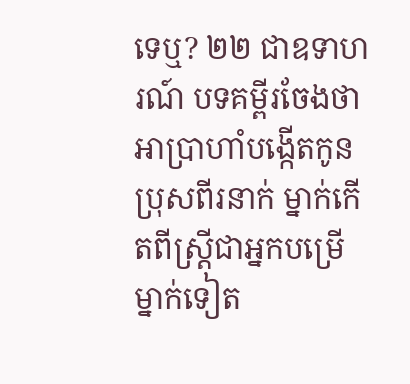ទេឬ? ២២ ជាឧទាហរណ៍ បទគម្ពីរចែងថាអាប្រាហាំបង្កើតកូនប្រុសពីរនាក់ ម្នាក់កើតពីស្ត្រីជាអ្នកបម្រើ ម្នាក់ទៀត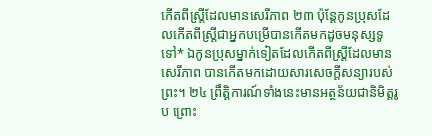កើតពីស្ត្រីដែលមានសេរីភាព ២៣ ប៉ុន្តែកូនប្រុសដែលកើតពីស្ត្រីជាអ្នកបម្រើបានកើតមកដូចមនុស្សទូទៅ* ឯកូនប្រុសម្នាក់ទៀតដែលកើតពីស្ត្រីដែលមានសេរីភាព បានកើតមកដោយសារសេចក្ដីសន្យារបស់ព្រះ។ ២៤ ព្រឹត្ដិការណ៍ទាំងនេះមានអត្ថន័យជានិមិត្តរូប ព្រោះ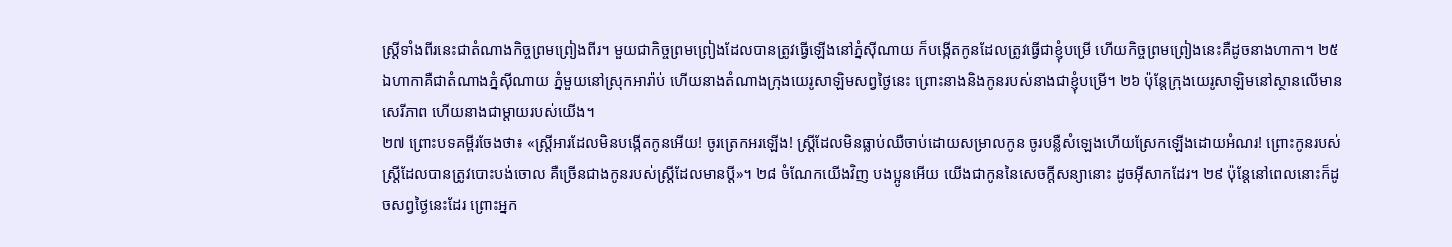ស្ត្រីទាំងពីរនេះជាតំណាងកិច្ចព្រមព្រៀងពីរ។ មួយជាកិច្ចព្រមព្រៀងដែលបានត្រូវធ្វើឡើងនៅភ្នំស៊ីណាយ ក៏បង្កើតកូនដែលត្រូវធ្វើជាខ្ញុំបម្រើ ហើយកិច្ចព្រមព្រៀងនេះគឺដូចនាងហាកា។ ២៥ ឯហាកាគឺជាតំណាងភ្នំស៊ីណាយ ភ្នំមួយនៅស្រុកអារ៉ាប់ ហើយនាងតំណាងក្រុងយេរូសាឡិមសព្វថ្ងៃនេះ ព្រោះនាងនិងកូនរបស់នាងជាខ្ញុំបម្រើ។ ២៦ ប៉ុន្តែក្រុងយេរូសាឡិមនៅស្ថានលើមានសេរីភាព ហើយនាងជាម្ដាយរបស់យើង។
២៧ ព្រោះបទគម្ពីរចែងថា៖ «ស្ត្រីអារដែលមិនបង្កើតកូនអើយ! ចូរត្រេកអរឡើង! ស្ត្រីដែលមិនធ្លាប់ឈឺចាប់ដោយសម្រាលកូន ចូរបន្លឺសំឡេងហើយស្រែកឡើងដោយអំណរ! ព្រោះកូនរបស់ស្ត្រីដែលបានត្រូវបោះបង់ចោល គឺច្រើនជាងកូនរបស់ស្ត្រីដែលមានប្ដី»។ ២៨ ចំណែកយើងវិញ បងប្អូនអើយ យើងជាកូននៃសេចក្ដីសន្យានោះ ដូចអ៊ីសាកដែរ។ ២៩ ប៉ុន្តែនៅពេលនោះក៏ដូចសព្វថ្ងៃនេះដែរ ព្រោះអ្នក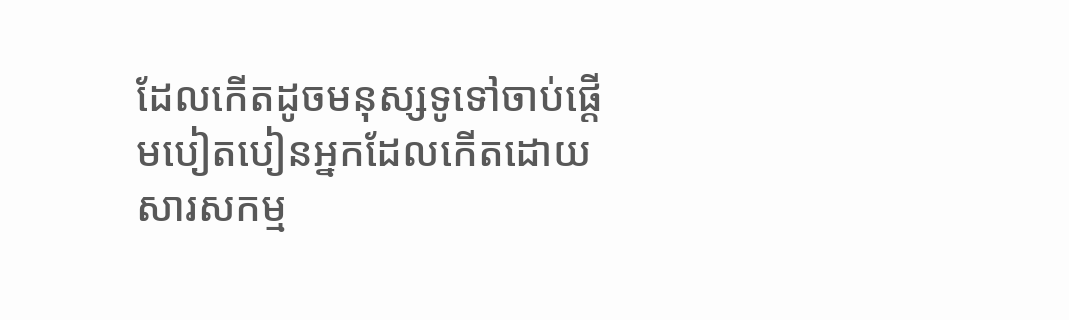ដែលកើតដូចមនុស្សទូទៅចាប់ផ្ដើមបៀតបៀនអ្នកដែលកើតដោយសារសកម្ម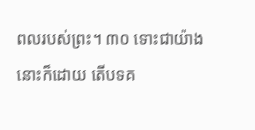ពលរបស់ព្រះ។ ៣០ ទោះជាយ៉ាងនោះក៏ដោយ តើបទគ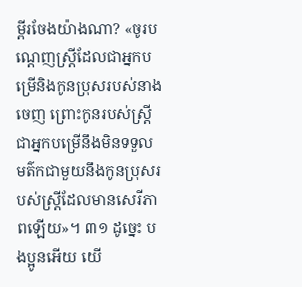ម្ពីរចែងយ៉ាងណា? «ចូរបណ្ដេញស្ត្រីដែលជាអ្នកបម្រើនិងកូនប្រុសរបស់នាងចេញ ព្រោះកូនរបស់ស្ត្រីជាអ្នកបម្រើនឹងមិនទទួលមត៌កជាមួយនឹងកូនប្រុសរបស់ស្ត្រីដែលមានសេរីភាពឡើយ»។ ៣១ ដូច្នេះ បងប្អូនអើយ យើ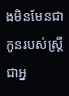ងមិនមែនជាកូនរបស់ស្ត្រីជាអ្ន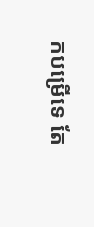កបម្រើទេ តែ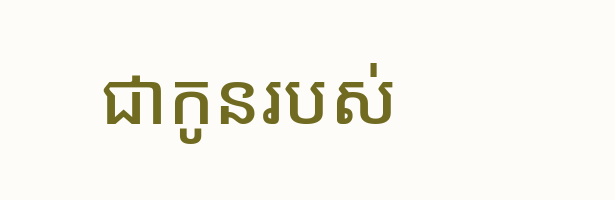ជាកូនរបស់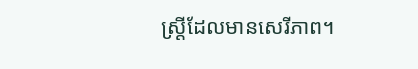ស្ត្រីដែលមានសេរីភាព។